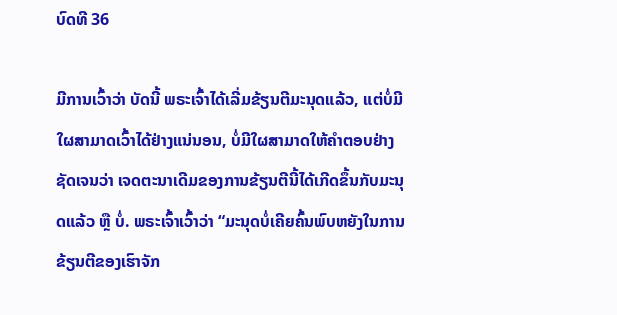ບົດທີ 36

ມີການເວົ້າວ່າ ບັດນີ້ ພຣະເຈົ້າໄດ້ເລີ່ມຂ້ຽນຕີມະນຸດແລ້ວ, ແຕ່ບໍ່ມີໃຜສາມາດເວົ້າໄດ້ຢ່າງແນ່ນອນ, ບໍ່ມີໃຜສາມາດໃຫ້ຄຳຕອບຢ່າງຊັດເຈນວ່າ ເຈດຕະນາເດີມຂອງການຂ້ຽນຕີນີ້ໄດ້ເກີດຂຶ້ນກັບມະນຸດແລ້ວ ຫຼື ບໍ່. ພຣະເຈົ້າເວົ້າວ່າ “ມະນຸດບໍ່ເຄີຍຄົ້ນພົບຫຍັງໃນການຂ້ຽນຕີຂອງເຮົາຈັກ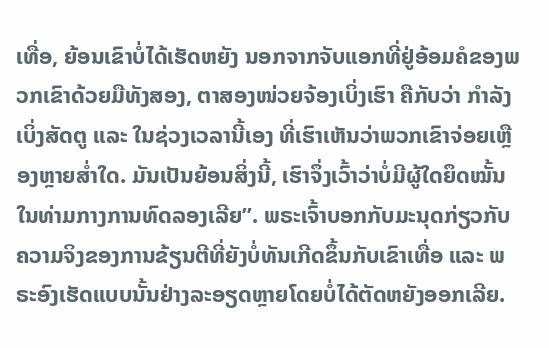ເທື່ອ, ຍ້ອນເຂົາບໍ່ໄດ້ເຮັດຫຍັງ ນອກຈາກຈັບແອກທີ່ຢູ່ອ້ອມຄໍຂອງພວກເຂົາດ້ວຍມືທັງສອງ, ຕາສອງໜ່ວຍຈ້ອງເບິ່ງເຮົາ ຄືກັບວ່າ ກໍາລັງເບິ່ງສັດຕູ ແລະ ໃນຊ່ວງເວລານີ້ເອງ ທີ່ເຮົາເຫັນວ່າພວກເຂົາຈ່ອຍເຫຼືອງຫຼາຍສໍ່າໃດ. ມັນເປັນຍ້ອນສິ່ງນີ້, ເຮົາຈຶ່ງເວົ້າວ່າບໍ່ມີຜູ້ໃດຍຶດໝັ້ນໃນທ່າມກາງການທົດລອງເລີຍ”. ພຣະເຈົ້າບອກກັບມະນຸດກ່ຽວກັບຄວາມຈິງຂອງການຂ້ຽນຕີທີ່ຍັງບໍ່ທັນເກີດຂຶ້ນກັບເຂົາເທື່ອ ແລະ ພຣະອົງເຮັດແບບນັ້ນຢ່າງລະອຽດຫຼາຍໂດຍບໍ່ໄດ້ຕັດຫຍັງອອກເລີຍ.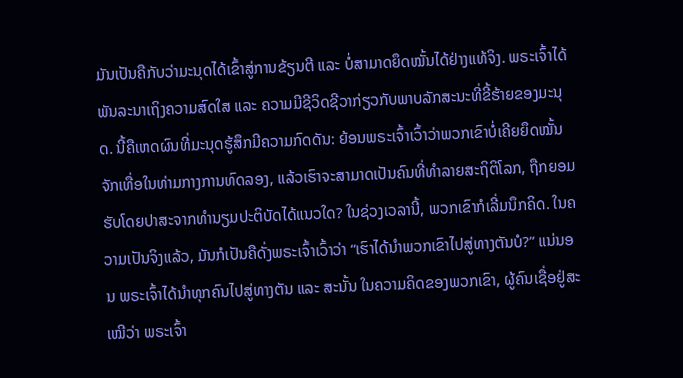ມັນເປັນຄືກັບວ່າມະນຸດໄດ້ເຂົ້າສູ່ການຂ້ຽນຕີ ແລະ ບໍ່ສາມາດຍຶດໝັ້ນໄດ້ຢ່າງແທ້ຈິງ. ພຣະເຈົ້າໄດ້ພັນລະນາເຖິງຄວາມສົດໃສ ແລະ ຄວາມມີຊີວິດຊີວາກ່ຽວກັບພາບລັກສະນະທີ່ຂີ້ຮ້າຍຂອງມະນຸດ. ນີ້ຄືເຫດຜົນທີ່ມະນຸດຮູ້ສຶກມີຄວາມກົດດັນ: ຍ້ອນພຣະເຈົ້າເວົ້າວ່າພວກເຂົາບໍ່ເຄີຍຍຶດໝັ້ນຈັກເທື່ອໃນທ່າມກາງການທົດລອງ, ແລ້ວເຮົາຈະສາມາດເປັນຄົນທີ່ທຳລາຍສະຖິຕິໂລກ, ຖືກຍອມຮັບໂດຍປາສະຈາກທຳນຽມປະຕິບັດໄດ້ແນວໃດ? ໃນຊ່ວງເວລານີ້, ພວກເຂົາກໍເລີ່ມນຶກຄິດ. ໃນຄວາມເປັນຈິງແລ້ວ, ມັນກໍເປັນຄືດັ່ງພຣະເຈົ້າເວົ້າວ່າ “ເຮົາໄດ້ນໍາພວກເຂົາໄປສູ່ທາງຕັນບໍ?” ແນ່ນອນ ພຣະເຈົ້າໄດ້ນໍາທຸກຄົນໄປສູ່ທາງຕັນ ແລະ ສະນັ້ນ ໃນຄວາມຄິດຂອງພວກເຂົາ, ຜູ້ຄົນເຊື່ອຢູ່ສະເໝີວ່າ ພຣະເຈົ້າ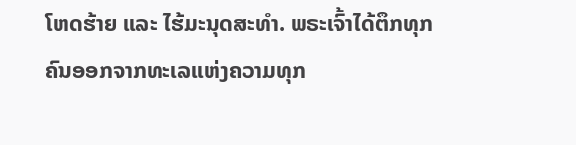ໂຫດຮ້າຍ ແລະ ໄຮ້ມະນຸດສະທຳ. ພຣະເຈົ້າໄດ້ຕຶກທຸກຄົນອອກຈາກທະເລແຫ່ງຄວາມທຸກ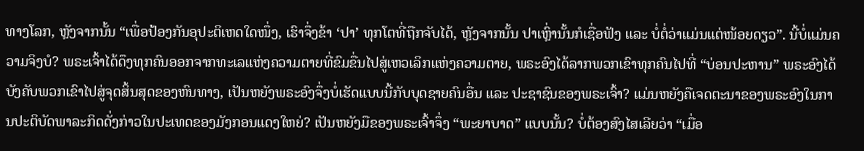ທາງໂລກ, ຫຼັງຈາກນັ້ນ “ເພື່ອປ້ອງກັນອຸປະຕິເຫດໃດໜຶ່ງ, ເຮົາຈຶ່ງຂ້າ ‘ປາ’ ທຸກໂຕທີ່ຖືກຈັບໄດ້, ຫຼັງຈາກນັ້ນ ປາເຫຼົ່ານັ້ນກໍເຊື່ອຟັງ ແລະ ບໍ່ຕໍ່ວ່າແມ່ນແຕ່ໜ້ອຍດຽວ”. ນີ້ບໍ່ແມ່ນຄວາມຈິງບໍ? ພຣະເຈົ້າໄດ້ດຶງທຸກຄົນອອກຈາກທະເລແຫ່ງຄວາມຕາຍທີ່ຂົມຂື່ນໄປສູ່ເຫວເລິກແຫ່ງຄວາມຕາຍ, ພຣະອົງໄດ້ລາກພວກເຂົາທຸກຄົນໄປທີ່ “ບ່ອນປະຫານ” ພຣະອົງໄດ້ບັງຄັບພວກເຂົາໄປສູ່ຈຸດສິ້ນສຸດຂອງຫົນທາງ, ເປັນຫຍັງພຣະອົງຈຶ່ງບໍ່ເຮັດແບບນີ້ກັບບຸດຊາຍຄົນອື່ນ ແລະ ປະຊາຊົນຂອງພຣະເຈົ້າ? ແມ່ນຫຍັງຄືເຈດຕະນາຂອງພຣະອົງໃນການປະຕິບັດພາລະກິດດັ່ງກ່າວໃນປະເທດຂອງມັງກອນແດງໃຫຍ່? ເປັນຫຍັງມືຂອງພຣະເຈົ້າຈຶ່ງ “ພະຍາບາດ” ແບບນັ້ນ? ບໍ່ຕ້ອງສົງໄສເລີຍວ່າ “ເມື່ອ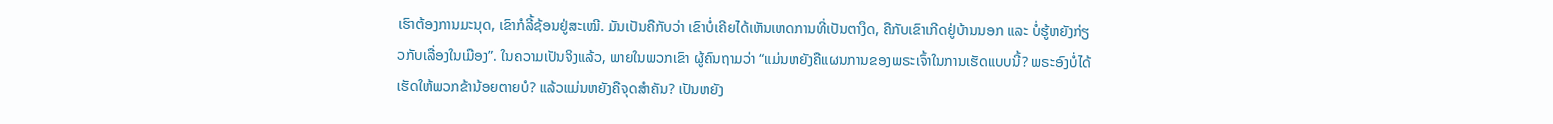ເຮົາຕ້ອງການມະນຸດ, ເຂົາກໍລີ້ຊ້ອນຢູ່ສະເໝີ. ມັນເປັນຄືກັບວ່າ ເຂົາບໍ່ເຄີຍໄດ້ເຫັນເຫດການທີ່ເປັນຕາງຶດ, ຄືກັບເຂົາເກີດຢູ່ບ້ານນອກ ແລະ ບໍ່ຮູ້ຫຍັງກ່ຽວກັບເລື່ອງໃນເມືອງ”. ໃນຄວາມເປັນຈິງແລ້ວ, ພາຍໃນພວກເຂົາ ຜູ້ຄົນຖາມວ່າ “ແມ່ນຫຍັງຄືແຜນການຂອງພຣະເຈົ້າໃນການເຮັດແບບນີ້? ພຣະອົງບໍ່ໄດ້ເຮັດໃຫ້ພວກຂ້ານ້ອຍຕາຍບໍ? ແລ້ວແມ່ນຫຍັງຄືຈຸດສຳຄັນ? ເປັນຫຍັງ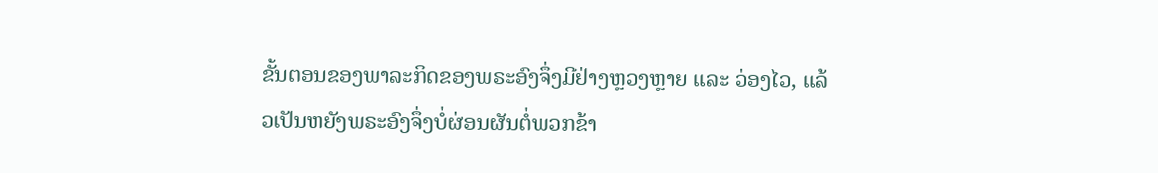ຂັ້ນຕອນຂອງພາລະກິດຂອງພຣະອົງຈຶ່ງມີຢ່າງຫຼວງຫຼາຍ ແລະ ວ່ອງໄວ, ແລ້ວເປັນຫຍັງພຣະອົງຈຶ່ງບໍ່ຜ່ອນຜັນຕໍ່ພວກຂ້າ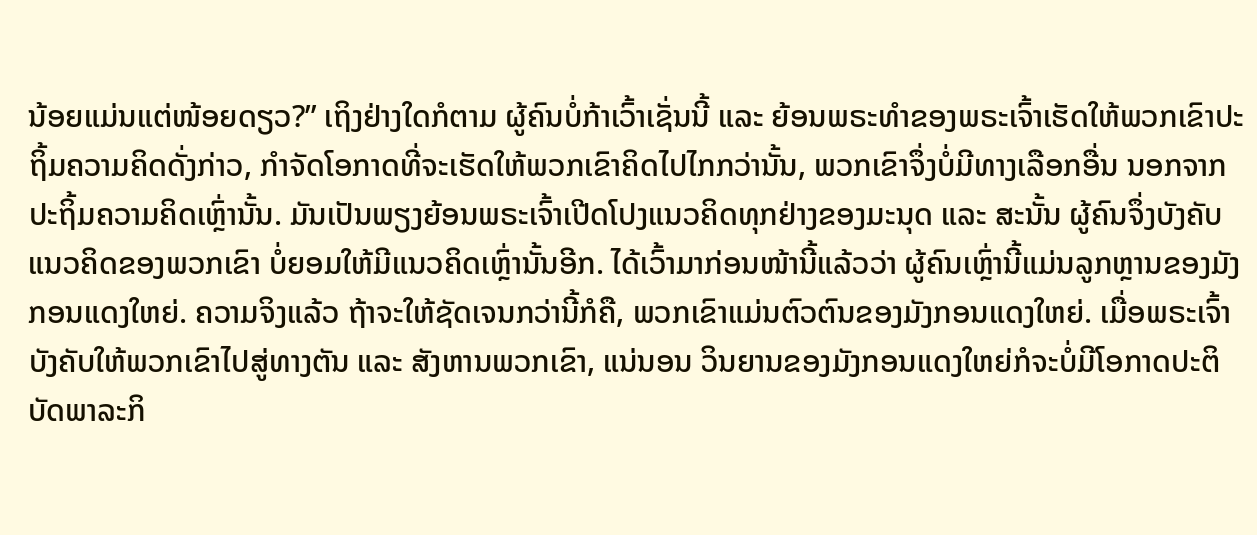ນ້ອຍແມ່ນແຕ່ໜ້ອຍດຽວ?” ເຖິງຢ່າງໃດກໍຕາມ ຜູ້ຄົນບໍ່ກ້າເວົ້າເຊັ່ນນີ້ ແລະ ຍ້ອນພຣະທຳຂອງພຣະເຈົ້າເຮັດໃຫ້ພວກເຂົາປະຖິ້ມຄວາມຄິດດັ່ງກ່າວ, ກຳຈັດໂອກາດທີ່ຈະເຮັດໃຫ້ພວກເຂົາຄິດໄປໄກກວ່ານັ້ນ, ພວກເຂົາຈຶ່ງບໍ່ມີທາງເລືອກອື່ນ ນອກຈາກປະຖິ້ມຄວາມຄິດເຫຼົ່ານັ້ນ. ມັນເປັນພຽງຍ້ອນພຣະເຈົ້າເປີດໂປງແນວຄິດທຸກຢ່າງຂອງມະນຸດ ແລະ ສະນັ້ນ ຜູ້ຄົນຈຶ່ງບັງຄັບແນວຄິດຂອງພວກເຂົາ ບໍ່ຍອມໃຫ້ມີແນວຄິດເຫຼົ່ານັ້ນອີກ. ໄດ້ເວົ້າມາກ່ອນໜ້ານີ້ແລ້ວວ່າ ຜູ້ຄົນເຫຼົ່ານີ້ແມ່ນລູກຫຼານຂອງມັງກອນແດງໃຫຍ່. ຄວາມຈິງແລ້ວ ຖ້າຈະໃຫ້ຊັດເຈນກວ່ານີ້ກໍຄື, ພວກເຂົາແມ່ນຕົວຕົນຂອງມັງກອນແດງໃຫຍ່. ເມື່ອພຣະເຈົ້າບັງຄັບໃຫ້ພວກເຂົາໄປສູ່ທາງຕັນ ແລະ ສັງຫານພວກເຂົາ, ແນ່ນອນ ວິນຍານຂອງມັງກອນແດງໃຫຍ່ກໍຈະບໍ່ມີໂອກາດປະຕິບັດພາລະກິ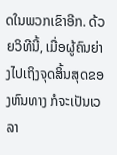ດໃນພວກເຂົາອີກ. ດ້ວຍວິທີນີ້, ເມື່ອຜູ້ຄົນຍ່າງໄປເຖິງຈຸດສິ້ນສຸດຂອງຫົນທາງ ກໍຈະເປັນເວລາ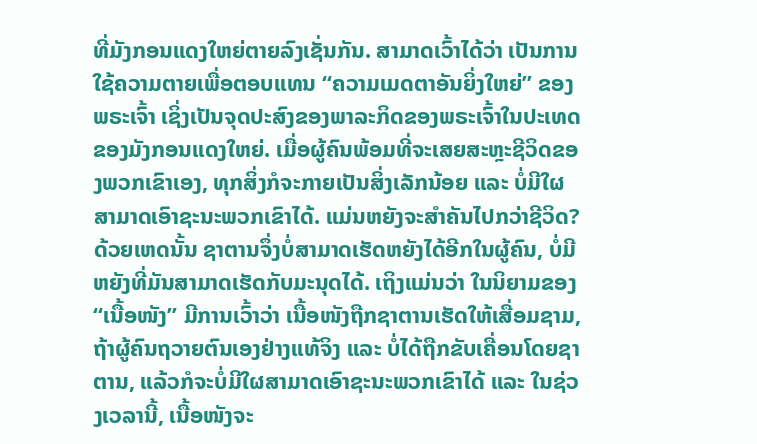ທີ່ມັງກອນແດງໃຫຍ່ຕາຍລົງເຊັ່ນກັນ. ສາມາດເວົ້າໄດ້ວ່າ ເປັນການໃຊ້ຄວາມຕາຍເພື່ອຕອບແທນ “ຄວາມເມດຕາອັນຍິ່ງໃຫຍ່” ຂອງພຣະເຈົ້າ ເຊິ່ງເປັນຈຸດປະສົງຂອງພາລະກິດຂອງພຣະເຈົ້າໃນປະເທດຂອງມັງກອນແດງໃຫຍ່. ເມື່ອຜູ້ຄົນພ້ອມທີ່ຈະເສຍສະຫຼະຊີວິດຂອງພວກເຂົາເອງ, ທຸກສິ່ງກໍຈະກາຍເປັນສິ່ງເລັກນ້ອຍ ແລະ ບໍ່ມີໃຜສາມາດເອົາຊະນະພວກເຂົາໄດ້. ແມ່ນຫຍັງຈະສຳຄັນໄປກວ່າຊີວິດ? ດ້ວຍເຫດນັ້ນ ຊາຕານຈຶ່ງບໍ່ສາມາດເຮັດຫຍັງໄດ້ອີກໃນຜູ້ຄົນ, ບໍ່ມີຫຍັງທີ່ມັນສາມາດເຮັດກັບມະນຸດໄດ້. ເຖິງແມ່ນວ່າ ໃນນິຍາມຂອງ “ເນື້ອໜັງ” ມີການເວົ້າວ່າ ເນື້ອໜັງຖືກຊາຕານເຮັດໃຫ້ເສື່ອມຊາມ, ຖ້າຜູ້ຄົນຖວາຍຕົນເອງຢ່າງແທ້ຈິງ ແລະ ບໍ່ໄດ້ຖືກຂັບເຄື່ອນໂດຍຊາຕານ, ແລ້ວກໍຈະບໍ່ມີໃຜສາມາດເອົາຊະນະພວກເຂົາໄດ້ ແລະ ໃນຊ່ວງເວລານີ້, ເນື້ອໜັງຈະ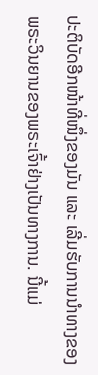ປະຕິບັດອີກໜ້າທີ່ໜຶ່ງຂອງມັນ ແລະ ເລີ່ມຮັບການນໍາທາງຂອງພຣະວິນຍານຂອງພຣະເຈົ້າຢ່າງເປັນທາງການ. ນີ້ແມ່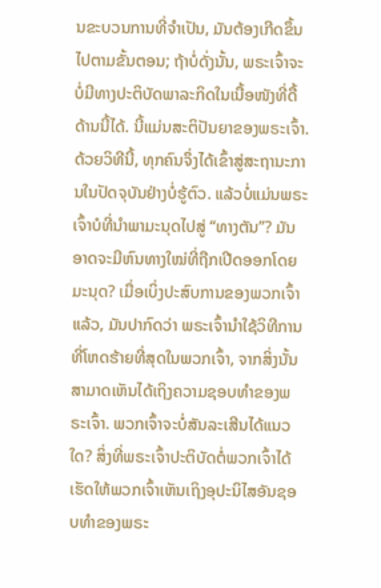ນຂະບວນການທີ່ຈຳເປັນ, ມັນຕ້ອງເກີດຂຶ້ນໄປຕາມຂັ້ນຕອນ; ຖ້າບໍ່ດັ່ງນັ້ນ, ພຣະເຈົ້າຈະບໍ່ມີທາງປະຕິບັດພາລະກິດໃນເນື້ອໜັງທີ່ດື້ດ້ານນີ້ໄດ້. ນີ້ແມ່ນສະຕິປັນຍາຂອງພຣະເຈົ້າ. ດ້ວຍວິທີນີ້, ທຸກຄົນຈຶ່ງໄດ້ເຂົ້າສູ່ສະຖານະການໃນປັດຈຸບັນຢ່າງບໍ່ຮູ້ຕົວ. ແລ້ວບໍ່ແມ່ນພຣະເຈົ້າບໍທີ່ນໍາພາມະນຸດໄປສູ່ “ທາງຕັນ”? ມັນອາດຈະມີຫົນທາງໃໝ່ທີ່ຖືກເປີດອອກໂດຍມະນຸດ? ເມື່ອເບິ່ງປະສົບການຂອງພວກເຈົ້າແລ້ວ, ມັນປາກົດວ່າ ພຣະເຈົ້ານໍາໃຊ້ວິທີການທີ່ໂຫດຮ້າຍທີ່ສຸດໃນພວກເຈົ້າ, ຈາກສິ່ງນັ້ນ ສາມາດເຫັນໄດ້ເຖິງຄວາມຊອບທຳຂອງພຣະເຈົ້າ. ພວກເຈົ້າຈະບໍ່ສັນລະເສີນໄດ້ແນວໃດ? ສິ່ງທີ່ພຣະເຈົ້າປະຕິບັດຕໍ່ພວກເຈົ້າໄດ້ເຮັດໃຫ້ພວກເຈົ້າເຫັນເຖິງອຸປະນິໄສອັນຊອບທຳຂອງພຣະ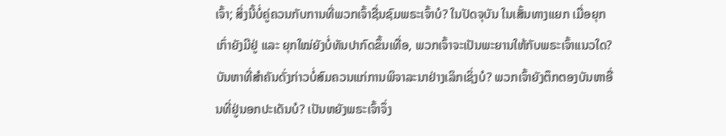ເຈົ້າ; ສິ່ງນີ້ບໍ່ຄູ່ຄວນກັບການທີ່ພວກເຈົ້າຊື່ນຊົມພຣະເຈົ້າບໍ? ໃນປັດຈຸບັນ ໃນເສັ້ນທາງແຍກ ເມື່ອຍຸກເກົ່າຍັງມີຢູ່ ແລະ ຍຸກໃໝ່ຍັງບໍ່ທັນປາກົດຂຶ້ນເທື່ອ, ພວກເຈົ້າຈະເປັນພະຍານໃຫ້ກັບພຣະເຈົ້າແນວໃດ? ບັນຫາທີ່ສຳຄັນດັ່ງກ່າວບໍ່ສົມຄວນແກ່ການພິຈາລະນາຢ່າງເລິກເຊິ່ງບໍ? ພວກເຈົ້າຍັງຕຶກຕອງບັນຫາອື່ນທີ່ຢູ່ນອກປະເດັນບໍ? ເປັນຫຍັງພຣະເຈົ້າຈຶ່ງ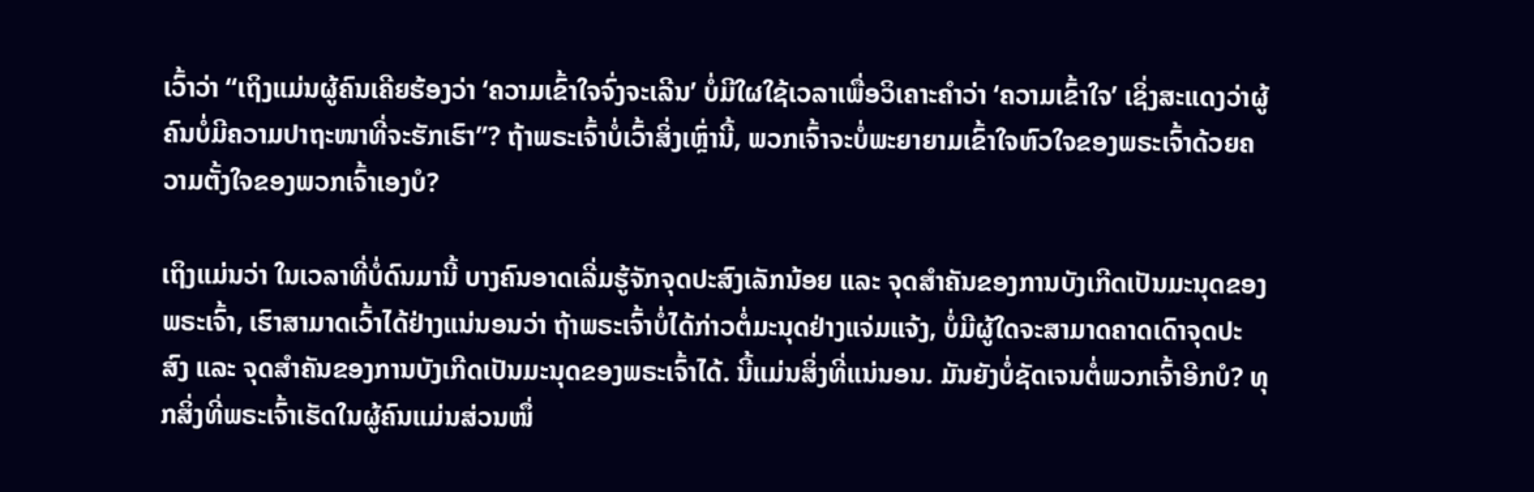ເວົ້າວ່າ “ເຖິງແມ່ນຜູ້ຄົນເຄີຍຮ້ອງວ່າ ‘ຄວາມເຂົ້າໃຈຈົ່ງຈະເລີນ’ ບໍ່ມີໃຜໃຊ້ເວລາເພື່ອວິເຄາະຄຳວ່າ ‘ຄວາມເຂົ້າໃຈ’ ເຊິ່ງສະແດງວ່າຜູ້ຄົນບໍ່ມີຄວາມປາຖະໜາທີ່ຈະຮັກເຮົາ”? ຖ້າພຣະເຈົ້າບໍ່ເວົ້າສິ່ງເຫຼົ່ານີ້, ພວກເຈົ້າຈະບໍ່ພະຍາຍາມເຂົ້າໃຈຫົວໃຈຂອງພຣະເຈົ້າດ້ວຍຄວາມຕັ້ງໃຈຂອງພວກເຈົ້າເອງບໍ?

ເຖິງແມ່ນວ່າ ໃນເວລາທີ່ບໍ່ດົນມານີ້ ບາງຄົນອາດເລີ່ມຮູ້ຈັກຈຸດປະສົງເລັກນ້ອຍ ແລະ ຈຸດສຳຄັນຂອງການບັງເກີດເປັນມະນຸດຂອງພຣະເຈົ້າ, ເຮົາສາມາດເວົ້າໄດ້ຢ່າງແນ່ນອນວ່າ ຖ້າພຣະເຈົ້າບໍ່ໄດ້ກ່າວຕໍ່ມະນຸດຢ່າງແຈ່ມແຈ້ງ, ບໍ່ມີຜູ້ໃດຈະສາມາດຄາດເດົາຈຸດປະສົງ ແລະ ຈຸດສຳຄັນຂອງການບັງເກີດເປັນມະນຸດຂອງພຣະເຈົ້າໄດ້. ນີ້ແມ່ນສິ່ງທີ່ແນ່ນອນ. ມັນຍັງບໍ່ຊັດເຈນຕໍ່ພວກເຈົ້າອີກບໍ? ທຸກສິ່ງທີ່ພຣະເຈົ້າເຮັດໃນຜູ້ຄົນແມ່ນສ່ວນໜຶ່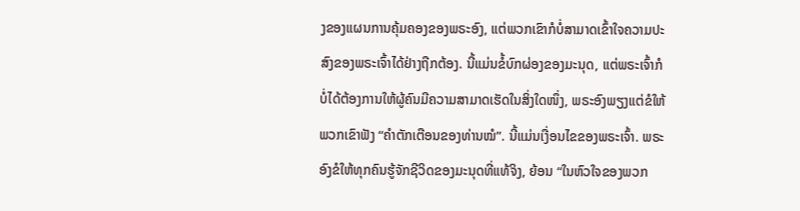ງຂອງແຜນການຄຸ້ມຄອງຂອງພຣະອົງ, ແຕ່ພວກເຂົາກໍບໍ່ສາມາດເຂົ້າໃຈຄວາມປະສົງຂອງພຣະເຈົ້າໄດ້ຢ່າງຖືກຕ້ອງ. ນີ້ແມ່ນຂໍ້ບົກຜ່ອງຂອງມະນຸດ, ແຕ່ພຣະເຈົ້າກໍບໍ່ໄດ້ຕ້ອງການໃຫ້ຜູ້ຄົນມີຄວາມສາມາດເຮັດໃນສິ່ງໃດໜຶ່ງ, ພຣະອົງພຽງແຕ່ຂໍໃຫ້ພວກເຂົາຟັງ “ຄຳຕັກເຕືອນຂອງທ່ານໝໍ”. ນີ້ແມ່ນເງື່ອນໄຂຂອງພຣະເຈົ້າ. ພຣະອົງຂໍໃຫ້ທຸກຄົນຮູ້ຈັກຊີວິດຂອງມະນຸດທີ່ແທ້ຈິງ, ຍ້ອນ “ໃນຫົວໃຈຂອງພວກ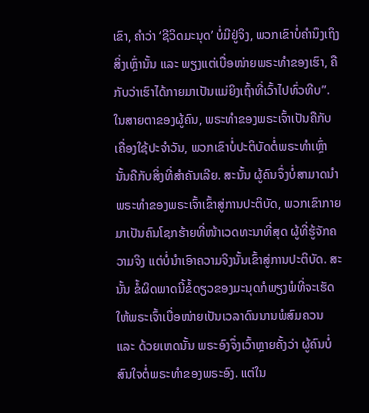ເຂົາ, ຄຳວ່າ ‘ຊີວິດມະນຸດ’ ບໍ່ມີຢູ່ຈິງ, ພວກເຂົາບໍ່ຄຳນຶງເຖິງສິ່ງເຫຼົ່ານັ້ນ ແລະ ພຽງແຕ່ເບື່ອໜ່າຍພຣະທຳຂອງເຮົາ, ຄືກັບວ່າເຮົາໄດ້ກາຍມາເປັນແມ່ຍິງເຖົ້າທີ່ເວົ້າໄປທົ່ວທີບ”. ໃນສາຍຕາຂອງຜູ້ຄົນ, ພຣະທຳຂອງພຣະເຈົ້າເປັນຄືກັບເຄື່ອງໃຊ້ປະຈຳວັນ, ພວກເຂົາບໍ່ປະຕິບັດຕໍ່ພຣະທຳເຫຼົ່ານັ້ນຄືກັບສິ່ງທີ່ສຳຄັນເລີຍ. ສະນັ້ນ ຜູ້ຄົນຈຶ່ງບໍ່ສາມາດນໍາພຣະທຳຂອງພຣະເຈົ້າເຂົ້າສູ່ການປະຕິບັດ, ພວກເຂົາກາຍມາເປັນຄົນໂຊກຮ້າຍທີ່ໜ້າເວດທະນາທີ່ສຸດ ຜູ້ທີ່ຮູ້ຈັກຄວາມຈິງ ແຕ່ບໍ່ນໍາເອົາຄວາມຈິງນັ້ນເຂົ້າສູ່ການປະຕິບັດ. ສະນັ້ນ ຂໍ້ຜິດພາດນີ້ຂໍ້ດຽວຂອງມະນຸດກໍພຽງພໍທີ່ຈະເຮັດໃຫ້ພຣະເຈົ້າເບື່ອໜ່າຍເປັນເວລາດົນນານພໍສົມຄວນ ແລະ ດ້ວຍເຫດນັ້ນ ພຣະອົງຈຶ່ງເວົ້າຫຼາຍຄັ້ງວ່າ ຜູ້ຄົນບໍ່ສົນໃຈຕໍ່ພຣະທຳຂອງພຣະອົງ. ແຕ່ໃນ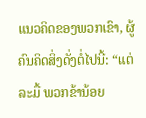ແນວຄິດຂອງພວກເຂົາ, ຜູ້ຄົນຄິດສິ່ງດັ່ງຕໍ່ໄປນີ້: “ແຕ່ລະມື້ ພວກຂ້ານ້ອຍ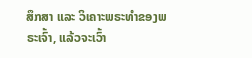ສຶກສາ ແລະ ວິເຄາະພຣະທຳຂອງພຣະເຈົ້າ, ແລ້ວຈະເວົ້າ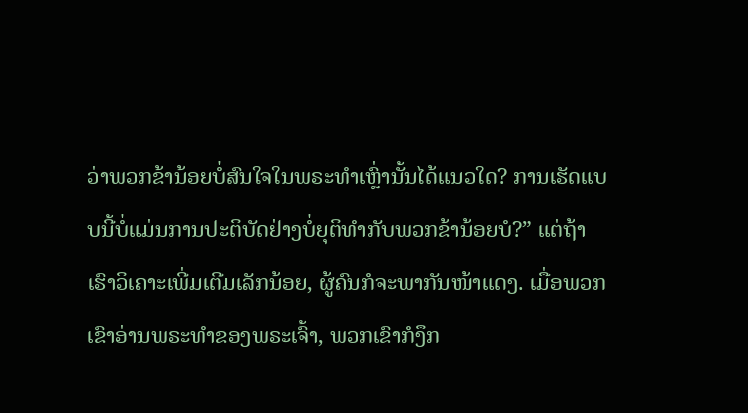ວ່າພວກຂ້ານ້ອຍບໍ່ສົນໃຈໃນພຣະທຳເຫຼົ່ານັ້ນໄດ້ແນວໃດ? ການເຮັດແບບນີ້ບໍ່ແມ່ນການປະຕິບັດຢ່າງບໍ່ຍຸຕິທຳກັບພວກຂ້ານ້ອຍບໍ?” ແຕ່ຖ້າເຮົາວິເຄາະເພີ່ມເຕີມເລັກນ້ອຍ, ຜູ້ຄົນກໍຈະພາກັນໜ້າແດງ. ເມື່ອພວກເຂົາອ່ານພຣະທຳຂອງພຣະເຈົ້າ, ພວກເຂົາກໍງຶກ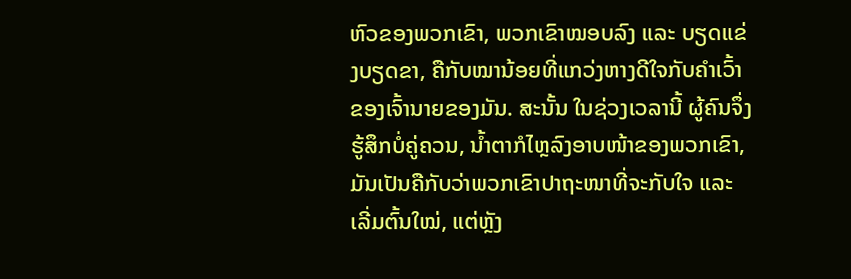ຫົວຂອງພວກເຂົາ, ພວກເຂົາໝອບລົງ ແລະ ບຽດແຂ່ງບຽດຂາ, ຄືກັບໝານ້ອຍທີ່ແກວ່ງຫາງດີໃຈກັບຄຳເວົ້າຂອງເຈົ້ານາຍຂອງມັນ. ສະນັ້ນ ໃນຊ່ວງເວລານີ້ ຜູ້ຄົນຈຶ່ງຮູ້ສຶກບໍ່ຄູ່ຄວນ, ນໍ້າຕາກໍໄຫຼລົງອາບໜ້າຂອງພວກເຂົາ, ມັນເປັນຄືກັບວ່າພວກເຂົາປາຖະໜາທີ່ຈະກັບໃຈ ແລະ ເລີ່ມຕົ້ນໃໝ່, ແຕ່ຫຼັງ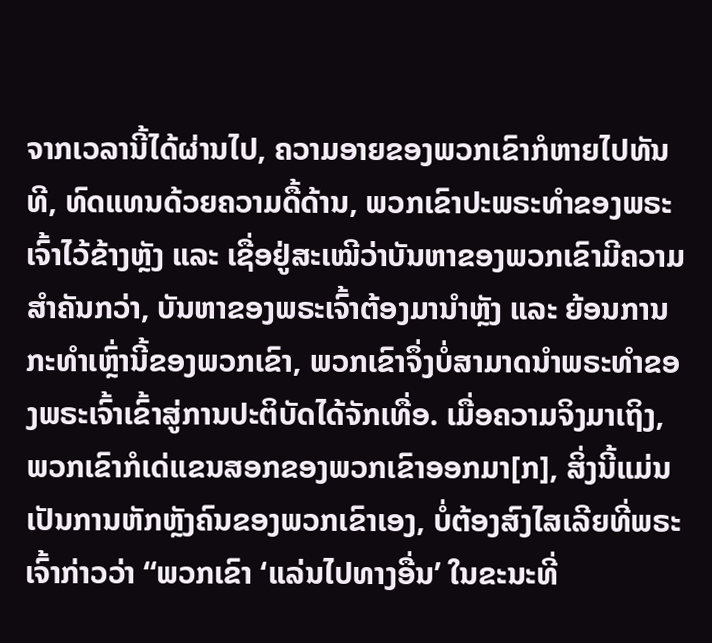ຈາກເວລານີ້ໄດ້ຜ່ານໄປ, ຄວາມອາຍຂອງພວກເຂົາກໍຫາຍໄປທັນທີ, ທົດແທນດ້ວຍຄວາມດື້ດ້ານ, ພວກເຂົາປະພຣະທຳຂອງພຣະເຈົ້າໄວ້ຂ້າງຫຼັງ ແລະ ເຊື່ອຢູ່ສະເໝີວ່າບັນຫາຂອງພວກເຂົາມີຄວາມສຳຄັນກວ່າ, ບັນຫາຂອງພຣະເຈົ້າຕ້ອງມານໍາຫຼັງ ແລະ ຍ້ອນການກະທຳເຫຼົ່ານີ້ຂອງພວກເຂົາ, ພວກເຂົາຈຶ່ງບໍ່ສາມາດນໍາພຣະທຳຂອງພຣະເຈົ້າເຂົ້າສູ່ການປະຕິບັດໄດ້ຈັກເທື່ອ. ເມື່ອຄວາມຈິງມາເຖິງ, ພວກເຂົາກໍເດ່ແຂນສອກຂອງພວກເຂົາອອກມາ[ກ], ສິ່ງນີ້ແມ່ນເປັນການຫັກຫຼັງຄົນຂອງພວກເຂົາເອງ, ບໍ່ຕ້ອງສົງໄສເລີຍທີ່ພຣະເຈົ້າກ່າວວ່າ “ພວກເຂົາ ‘ແລ່ນໄປທາງອື່ນ’ ໃນຂະນະທີ່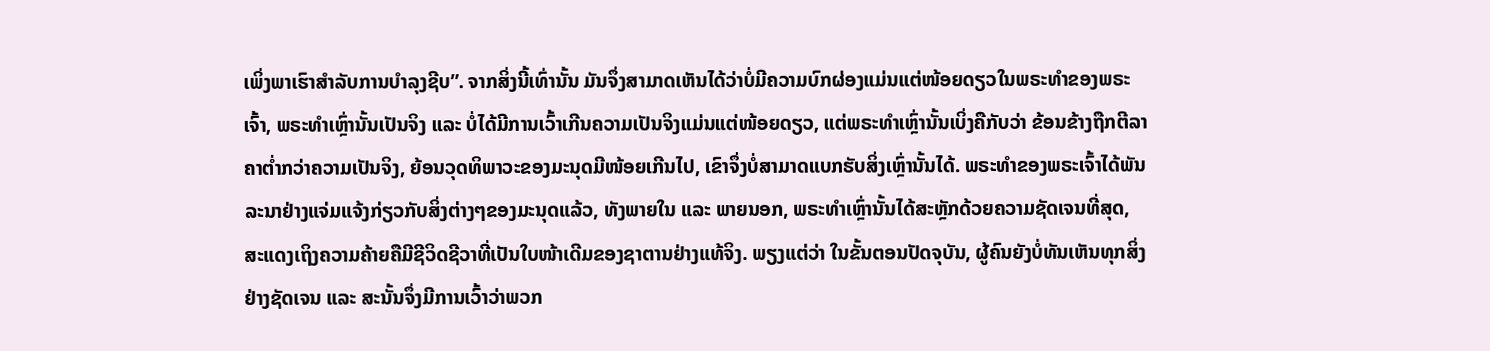ເພິ່ງພາເຮົາສຳລັບການບໍາລຸງຊີບ”. ຈາກສິ່ງນີ້ເທົ່ານັ້ນ ມັນຈຶ່ງສາມາດເຫັນໄດ້ວ່າບໍ່ມີຄວາມບົກຜ່ອງແມ່ນແຕ່ໜ້ອຍດຽວໃນພຣະທຳຂອງພຣະເຈົ້າ, ພຣະທຳເຫຼົ່ານັ້ນເປັນຈິງ ແລະ ບໍ່ໄດ້ມີການເວົ້າເກີນຄວາມເປັນຈິງແມ່ນແຕ່ໜ້ອຍດຽວ, ແຕ່ພຣະທຳເຫຼົ່ານັ້ນເບິ່ງຄືກັບວ່າ ຂ້ອນຂ້າງຖືກຕີລາຄາຕໍ່າກວ່າຄວາມເປັນຈິງ, ຍ້ອນວຸດທິພາວະຂອງມະນຸດມີໜ້ອຍເກີນໄປ, ເຂົາຈຶ່ງບໍ່ສາມາດແບກຮັບສິ່ງເຫຼົ່ານັ້ນໄດ້. ພຣະທຳຂອງພຣະເຈົ້າໄດ້ພັນລະນາຢ່າງແຈ່ມແຈ້ງກ່ຽວກັບສິ່ງຕ່າງໆຂອງມະນຸດແລ້ວ, ທັງພາຍໃນ ແລະ ພາຍນອກ, ພຣະທຳເຫຼົ່ານັ້ນໄດ້ສະຫຼັກດ້ວຍຄວາມຊັດເຈນທີ່ສຸດ, ສະແດງເຖິງຄວາມຄ້າຍຄືມີຊີວິດຊີວາທີ່ເປັນໃບໜ້າເດີມຂອງຊາຕານຢ່າງແທ້ຈິງ. ພຽງແຕ່ວ່າ ໃນຂັ້ນຕອນປັດຈຸບັນ, ຜູ້ຄົນຍັງບໍ່ທັນເຫັນທຸກສິ່ງຢ່າງຊັດເຈນ ແລະ ສະນັ້ນຈຶ່ງມີການເວົ້າວ່າພວກ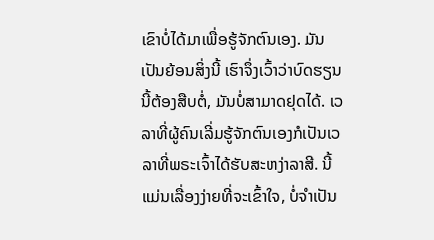ເຂົາບໍ່ໄດ້ມາເພື່ອຮູ້ຈັກຕົນເອງ. ມັນເປັນຍ້ອນສິ່ງນີ້ ເຮົາຈຶ່ງເວົ້າວ່າບົດຮຽນນີ້ຕ້ອງສືບຕໍ່, ມັນບໍ່ສາມາດຢຸດໄດ້. ເວລາທີ່ຜູ້ຄົນເລີ່ມຮູ້ຈັກຕົນເອງກໍເປັນເວລາທີ່ພຣະເຈົ້າໄດ້ຮັບສະຫງ່າລາສີ. ນີ້ແມ່ນເລື່ອງງ່າຍທີ່ຈະເຂົ້າໃຈ, ບໍ່ຈຳເປັນ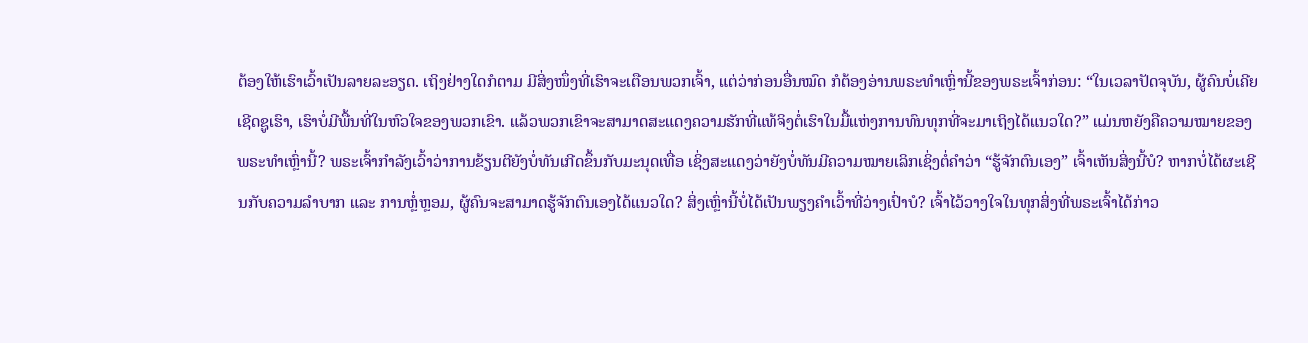ຕ້ອງໃຫ້ເຮົາເວົ້າເປັນລາຍລະອຽດ. ເຖິງຢ່າງໃດກໍຕາມ ມີສິ່ງໜຶ່ງທີ່ເຮົາຈະເຕືອນພວກເຈົ້າ, ແຕ່ວ່າກ່ອນອື່ນໝົດ ກໍຕ້ອງອ່ານພຣະທຳເຫຼົ່ານີ້ຂອງພຣະເຈົ້າກ່ອນ: “ໃນເວລາປັດຈຸບັນ, ຜູ້ຄົນບໍ່ເຄີຍເຊີດຊູເຮົາ, ເຮົາບໍ່ມີພື້ນທີ່ໃນຫົວໃຈຂອງພວກເຂົາ. ແລ້ວພວກເຂົາຈະສາມາດສະແດງຄວາມຮັກທີ່ແທ້ຈິງຕໍ່ເຮົາໃນມື້ແຫ່ງການທົນທຸກທີ່ຈະມາເຖິງໄດ້ແນວໃດ?” ແມ່ນຫຍັງຄືຄວາມໝາຍຂອງພຣະທຳເຫຼົ່ານີ້? ພຣະເຈົ້າກຳລັງເວົ້າວ່າການຂ້ຽນຕີຍັງບໍ່ທັນເກີດຂຶ້ນກັບມະນຸດເທື່ອ ເຊິ່ງສະແດງວ່າຍັງບໍ່ທັນມີຄວາມໝາຍເລິກເຊິ່ງຕໍ່ຄຳວ່າ “ຮູ້ຈັກຕົນເອງ” ເຈົ້າເຫັນສິ່ງນີ້ບໍ? ຫາກບໍ່ໄດ້ຜະເຊີນກັບຄວາມລໍາບາກ ແລະ ການຫຼໍ່ຫຼອມ, ຜູ້ຄົນຈະສາມາດຮູ້ຈັກຕົນເອງໄດ້ແນວໃດ? ສິ່ງເຫຼົ່ານີ້ບໍ່ໄດ້ເປັນພຽງຄຳເວົ້າທີ່ວ່າງເປົ່າບໍ? ເຈົ້າໄວ້ວາງໃຈໃນທຸກສິ່ງທີ່ພຣະເຈົ້າໄດ້ກ່າວ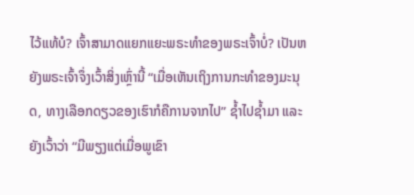ໄວ້ແທ້ບໍ? ເຈົ້າສາມາດແຍກແຍະພຣະທຳຂອງພຣະເຈົ້າບໍ່? ເປັນຫຍັງພຣະເຈົ້າຈຶ່ງເວົ້າສິ່ງເຫຼົ່ານີ້ “ເມື່ອເຫັນເຖິງການກະທຳຂອງມະນຸດ, ທາງເລືອກດຽວຂອງເຮົາກໍຄືການຈາກໄປ” ຊໍ້າໄປຊໍ້າມາ ແລະ ຍັງເວົ້າວ່າ “ມີພຽງແຕ່ເມື່ອພູເຂົາ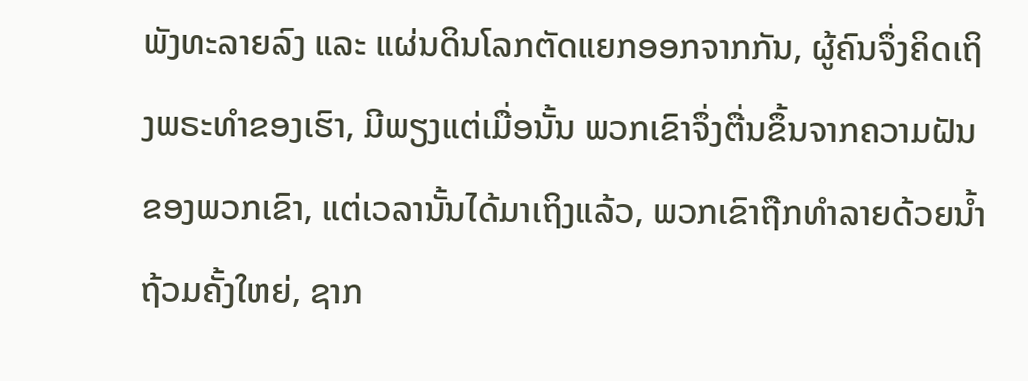ພັງທະລາຍລົງ ແລະ ແຜ່ນດິນໂລກຕັດແຍກອອກຈາກກັນ, ຜູ້ຄົນຈຶ່ງຄິດເຖິງພຣະທຳຂອງເຮົາ, ມີພຽງແຕ່ເມື່ອນັ້ນ ພວກເຂົາຈຶ່ງຕື່ນຂຶ້ນຈາກຄວາມຝັນຂອງພວກເຂົາ, ແຕ່ເວລານັ້ນໄດ້ມາເຖິງແລ້ວ, ພວກເຂົາຖືກທໍາລາຍດ້ວຍນໍ້າຖ້ວມຄັ້ງໃຫຍ່, ຊາກ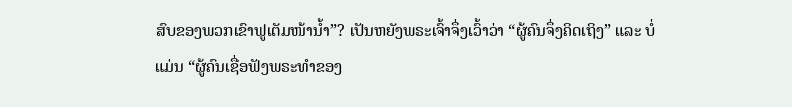ສົບຂອງພວກເຂົາຟູເຕັມໜ້ານໍ້າ”? ເປັນຫຍັງພຣະເຈົ້າຈຶ່ງເວົ້າວ່າ “ຜູ້ຄົນຈຶ່ງຄິດເຖິງ” ແລະ ບໍ່ແມ່ນ “ຜູ້ຄົນເຊື່ອຟັງພຣະທຳຂອງ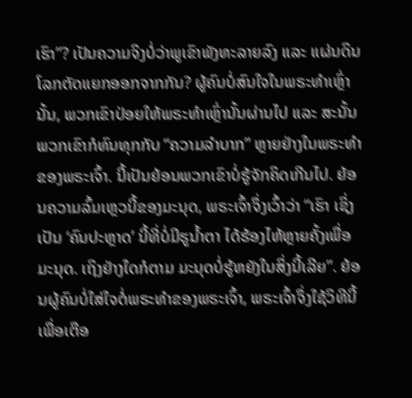ເຮົາ”? ເປັນຄວາມຈິງບໍ່ວ່າພູເຂົາພັງທະລາຍລົງ ແລະ ແຜ່ນດິນໂລກຕັດແຍກອອກຈາກກັນ? ຜູ້ຄົນບໍ່ສົນໃຈໃນພຣະທຳເຫຼົ່ານັ້ນ, ພວກເຂົາປ່ອຍໃຫ້ພຣະທຳເຫຼົ່ານັ້ນຜ່ານໄປ ແລະ ສະນັ້ນ ພວກເຂົາກໍທົນທຸກກັບ “ຄວາມລຳບາກ” ຫຼາຍຢ່າງໃນພຣະທຳຂອງພຣະເຈົ້າ. ນີ້ເປັນຍ້ອນພວກເຂົາບໍ່ຮູ້ຈັກຄິດເກີນໄປ. ຍ້ອນຄວາມລົ້ມເຫຼວນີ້ຂອງມະນຸດ, ພຣະເຈົ້າຈຶ່ງເວົ້າວ່າ “ເຮົາ ເຊິ່ງເປັນ ‘ຄົນປະຫຼາດ’ ນີ້ທີ່ບໍ່ມີຮູນໍ້າຕາ ໄດ້ຮ້ອງໄຫ້ຫຼາຍຄັ້ງເພື່ອມະນຸດ. ເຖິງຢ່າງໃດກໍຕາມ ມະນຸດບໍ່ຮູ້ຫຍັງໃນສິ່ງນີ້ເລີຍ”. ຍ້ອນຜູ້ຄົນບໍ່ໃສ່ໃຈຕໍ່ພຣະທຳຂອງພຣະເຈົ້າ, ພຣະເຈົ້າຈຶ່ງໃຊ້ວິທີນີ້ເພື່ອເຕືອ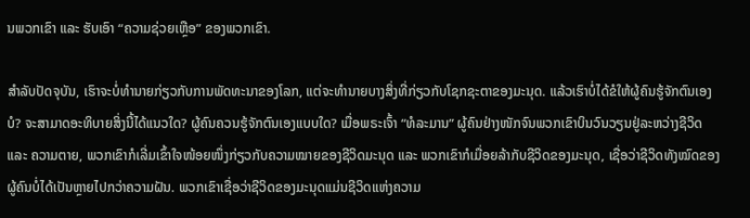ນພວກເຂົາ ແລະ ຮັບເອົາ “ຄວາມຊ່ວຍເຫຼືອ” ຂອງພວກເຂົາ.

ສຳລັບປັດຈຸບັນ, ເຮົາຈະບໍ່ທຳນາຍກ່ຽວກັບການພັດທະນາຂອງໂລກ, ແຕ່ຈະທຳນາຍບາງສິ່ງທີ່ກ່ຽວກັບໂຊກຊະຕາຂອງມະນຸດ. ແລ້ວເຮົາບໍ່ໄດ້ຂໍໃຫ້ຜູ້ຄົນຮູ້ຈັກຕົນເອງບໍ? ຈະສາມາດອະທິບາຍສິ່ງນີ້ໄດ້ແນວໃດ? ຜູ້ຄົນຄວນຮູ້ຈັກຕົນເອງແບບໃດ? ເມື່ອພຣະເຈົ້າ “ທໍລະມານ” ຜູ້ຄົນຢ່າງໜັກຈົນພວກເຂົາບິນວົນວຽນຢູ່ລະຫວ່າງຊີວິດ ແລະ ຄວາມຕາຍ, ພວກເຂົາກໍເລີ່ມເຂົ້າໃຈໜ້ອຍໜຶ່ງກ່ຽວກັບຄວາມໝາຍຂອງຊີວິດມະນຸດ ແລະ ພວກເຂົາກໍເມື່ອຍລ້າກັບຊີວິດຂອງມະນຸດ, ເຊື່ອວ່າຊີວິດທັງໝົດຂອງຜູ້ຄົນບໍ່ໄດ້ເປັນຫຼາຍໄປກວ່າຄວາມຝັນ. ພວກເຂົາເຊື່ອວ່າຊີວິດຂອງມະນຸດແມ່ນຊີວິດແຫ່ງຄວາມ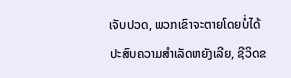ເຈັບປວດ, ພວກເຂົາຈະຕາຍໂດຍບໍ່ໄດ້ປະສົບຄວາມສໍາເລັດຫຍັງເລີຍ, ຊີວິດຂ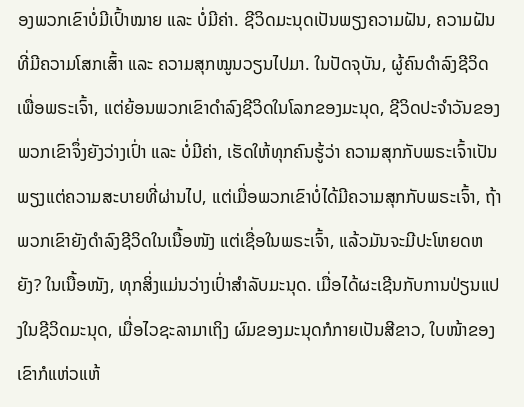ອງພວກເຂົາບໍ່ມີເປົ້າໝາຍ ແລະ ບໍ່ມີຄ່າ. ຊີວິດມະນຸດເປັນພຽງຄວາມຝັນ, ຄວາມຝັນທີ່ມີຄວາມໂສກເສົ້າ ແລະ ຄວາມສຸກໝູນວຽນໄປມາ. ໃນປັດຈຸບັນ, ຜູ້ຄົນດຳລົງຊີວິດເພື່ອພຣະເຈົ້າ, ແຕ່ຍ້ອນພວກເຂົາດຳລົງຊີວິດໃນໂລກຂອງມະນຸດ, ຊີວິດປະຈຳວັນຂອງພວກເຂົາຈຶ່ງຍັງວ່າງເປົ່າ ແລະ ບໍ່ມີຄ່າ, ເຮັດໃຫ້ທຸກຄົນຮູ້ວ່າ ຄວາມສຸກກັບພຣະເຈົ້າເປັນພຽງແຕ່ຄວາມສະບາຍທີ່ຜ່ານໄປ, ແຕ່ເມື່ອພວກເຂົາບໍ່ໄດ້ມີຄວາມສຸກກັບພຣະເຈົ້າ, ຖ້າພວກເຂົາຍັງດຳລົງຊີວິດໃນເນື້ອໜັງ ແຕ່ເຊື່ອໃນພຣະເຈົ້າ, ແລ້ວມັນຈະມີປະໂຫຍດຫຍັງ? ໃນເນື້ອໜັງ, ທຸກສິ່ງແມ່ນວ່າງເປົ່າສຳລັບມະນຸດ. ເມື່ອໄດ້ຜະເຊີນກັບການປ່ຽນແປງໃນຊີວິດມະນຸດ, ເມື່ອໄວຊະລາມາເຖິງ ຜົມຂອງມະນຸດກໍກາຍເປັນສີຂາວ, ໃບໜ້າຂອງເຂົາກໍແຫ່ວແຫ້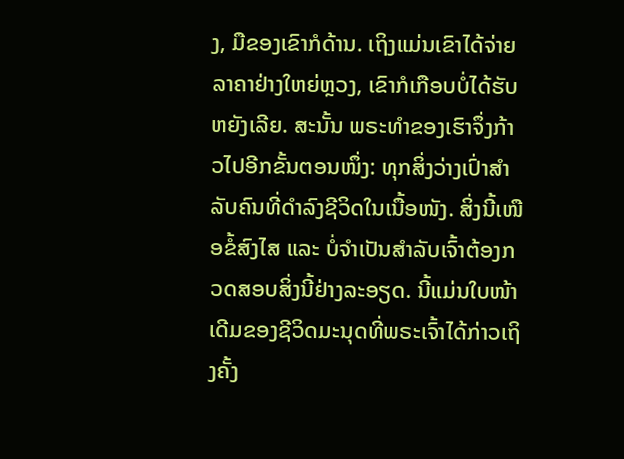ງ, ມືຂອງເຂົາກໍດ້ານ. ເຖິງແມ່ນເຂົາໄດ້ຈ່າຍລາຄາຢ່າງໃຫຍ່ຫຼວງ, ເຂົາກໍເກືອບບໍ່ໄດ້ຮັບຫຍັງເລີຍ. ສະນັ້ນ ພຣະທຳຂອງເຮົາຈຶ່ງກ້າວໄປອີກຂັ້ນຕອນໜຶ່ງ: ທຸກສິ່ງວ່າງເປົ່າສຳລັບຄົນທີ່ດຳລົງຊີວິດໃນເນື້ອໜັງ. ສິ່ງນີ້ເໜືອຂໍ້ສົງໄສ ແລະ ບໍ່ຈຳເປັນສໍາລັບເຈົ້າຕ້ອງກວດສອບສິ່ງນີ້ຢ່າງລະອຽດ. ນີ້ແມ່ນໃບໜ້າເດີມຂອງຊີວິດມະນຸດທີ່ພຣະເຈົ້າໄດ້ກ່າວເຖິງຄັ້ງ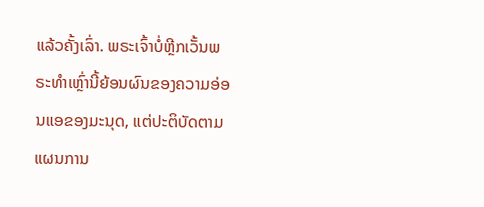ແລ້ວຄັ້ງເລົ່າ. ພຣະເຈົ້າບໍ່ຫຼີກເວັ້ນພຣະທຳເຫຼົ່ານີ້ຍ້ອນຜົນຂອງຄວາມອ່ອນແອຂອງມະນຸດ, ແຕ່ປະຕິບັດຕາມແຜນການ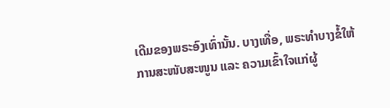ເດີມຂອງພຣະອົງເທົ່ານັ້ນ. ບາງເທື່ອ, ພຣະທຳບາງຂໍ້ໃຫ້ການສະໜັບສະໜູນ ແລະ ຄວາມເຂົ້າໃຈແກ່ຜູ້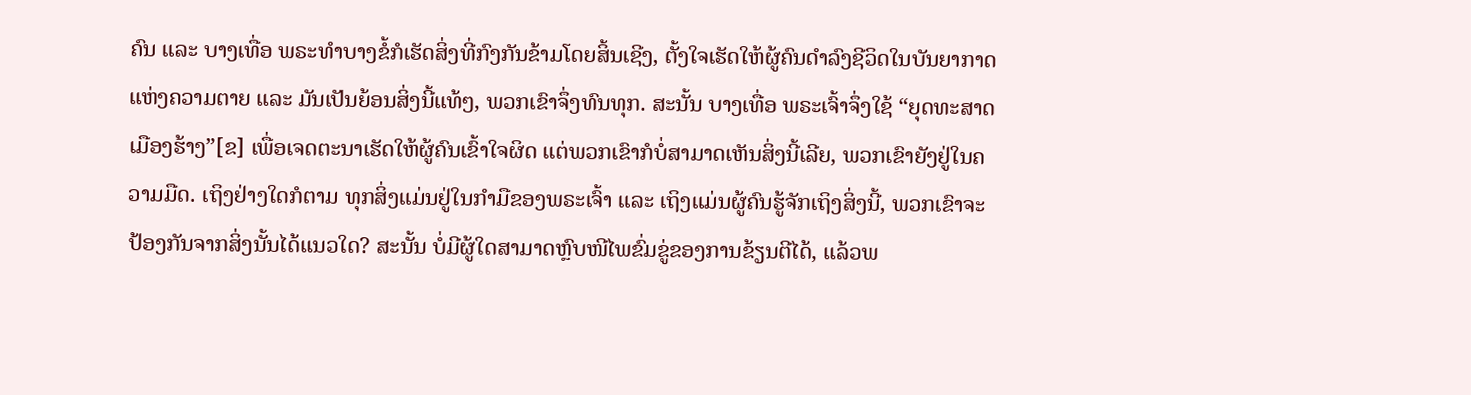ຄົນ ແລະ ບາງເທື່ອ ພຣະທຳບາງຂໍ້ກໍເຮັດສິ່ງທີ່ກົງກັນຂ້າມໂດຍສິ້ນເຊີງ, ຕັ້ງໃຈເຮັດໃຫ້ຜູ້ຄົນດຳລົງຊີວິດໃນບັນຍາກາດແຫ່ງຄວາມຕາຍ ແລະ ມັນເປັນຍ້ອນສິ່ງນີ້ແທ້ໆ, ພວກເຂົາຈຶ່ງທົນທຸກ. ສະນັ້ນ ບາງເທື່ອ ພຣະເຈົ້າຈຶ່ງໃຊ້ “ຍຸດທະສາດເມືອງຮ້າງ”[ຂ] ເພື່ອເຈດຕະນາເຮັດໃຫ້ຜູ້ຄົນເຂົ້າໃຈຜິດ ແຕ່ພວກເຂົາກໍບໍ່ສາມາດເຫັນສິ່ງນີ້ເລີຍ, ພວກເຂົາຍັງຢູ່ໃນຄວາມມືດ. ເຖິງຢ່າງໃດກໍຕາມ ທຸກສິ່ງແມ່ນຢູ່ໃນກໍາມືຂອງພຣະເຈົ້າ ແລະ ເຖິງແມ່ນຜູ້ຄົນຮູ້ຈັກເຖິງສິ່ງນີ້, ພວກເຂົາຈະປ້ອງກັນຈາກສິ່ງນັ້ນໄດ້ແນວໃດ? ສະນັ້ນ ບໍ່ມີຜູ້ໃດສາມາດຫຼົບໜີໄພຂົ່ມຂູ່ຂອງການຂ້ຽນຕີໄດ້, ແລ້ວພ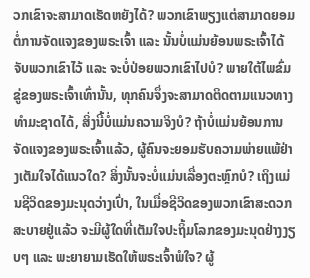ວກເຂົາຈະສາມາດເຮັດຫຍັງໄດ້? ພວກເຂົາພຽງແຕ່ສາມາດຍອມຕໍ່ການຈັດແຈງຂອງພຣະເຈົ້າ ແລະ ນັ້ນບໍ່ແມ່ນຍ້ອນພຣະເຈົ້າໄດ້ຈັບພວກເຂົາໄວ້ ແລະ ຈະບໍ່ປ່ອຍພວກເຂົາໄປບໍ? ພາຍໃຕ້ໄພຂົ່ມຂູ່ຂອງພຣະເຈົ້າເທົ່ານັ້ນ, ທຸກຄົນຈຶ່ງຈະສາມາດຕິດຕາມແນວທາງທຳມະຊາດໄດ້, ສິ່ງນີ້ບໍ່ແມ່ນຄວາມຈິງບໍ? ຖ້າບໍ່ແມ່ນຍ້ອນການຈັດແຈງຂອງພຣະເຈົ້າແລ້ວ, ຜູ້ຄົນຈະຍອມຮັບຄວາມພ່າຍແພ້ຢ່າງເຕັມໃຈໄດ້ແນວໃດ? ສິ່ງນັ້ນຈະບໍ່ແມ່ນເລື່ອງຕະຫຼົກບໍ? ເຖິງແມ່ນຊີວິດຂອງມະນຸດວ່າງເປົ່າ, ໃນເມື່ອຊີວິດຂອງພວກເຂົາສະດວກສະບາຍຢູ່ແລ້ວ ຈະມີຜູ້ໃດທີ່ເຕັມໃຈປະຖິ້ມໂລກຂອງມະນຸດຢ່າງງຽບໆ ແລະ ພະຍາຍາມເຮັດໃຫ້ພຣະເຈົ້າພໍໃຈ? ຜູ້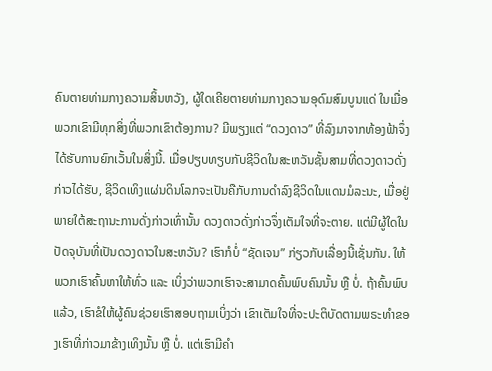ຄົນຕາຍທ່າມກາງຄວາມສິ້ນຫວັງ, ຜູ້ໃດເຄີຍຕາຍທ່າມກາງຄວາມອຸດົມສົມບູນແດ່ ໃນເມື່ອພວກເຂົາມີທຸກສິ່ງທີ່ພວກເຂົາຕ້ອງການ? ມີພຽງແຕ່ “ດວງດາວ” ທີ່ລົງມາຈາກທ້ອງຟ້າຈຶ່ງໄດ້ຮັບການຍົກເວັ້ນໃນສິ່ງນີ້. ເມື່ອປຽບທຽບກັບຊີວິດໃນສະຫວັນຊັ້ນສາມທີ່ດວງດາວດັ່ງກ່າວໄດ້ຮັບ, ຊີວິດເທິງແຜ່ນດິນໂລກຈະເປັນຄືກັບການດຳລົງຊີວິດໃນແດນມໍລະນະ, ເມື່ອຢູ່ພາຍໃຕ້ສະຖານະການດັ່ງກ່າວເທົ່ານັ້ນ ດວງດາວດັ່ງກ່າວຈຶ່ງເຕັມໃຈທີ່ຈະຕາຍ. ແຕ່ມີຜູ້ໃດໃນປັດຈຸບັນທີ່ເປັນດວງດາວໃນສະຫວັນ? ເຮົາກໍບໍ່ “ຊັດເຈນ” ກ່ຽວກັບເລື່ອງນີ້ເຊັ່ນກັນ. ໃຫ້ພວກເຮົາຄົ້ນຫາໃຫ້ທົ່ວ ແລະ ເບິ່ງວ່າພວກເຮົາຈະສາມາດຄົ້ນພົບຄົນນັ້ນ ຫຼື ບໍ່. ຖ້າຄົ້ນພົບແລ້ວ, ເຮົາຂໍໃຫ້ຜູ້ຄົນຊ່ວຍເຮົາສອບຖາມເບິ່ງວ່າ ເຂົາເຕັມໃຈທີ່ຈະປະຕິບັດຕາມພຣະທຳຂອງເຮົາທີ່ກ່າວມາຂ້າງເທິງນັ້ນ ຫຼື ບໍ່. ແຕ່ເຮົາມີຄຳ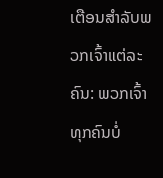ເຕືອນສຳລັບພວກເຈົ້າແຕ່ລະຄົນ: ພວກເຈົ້າທຸກຄົນບໍ່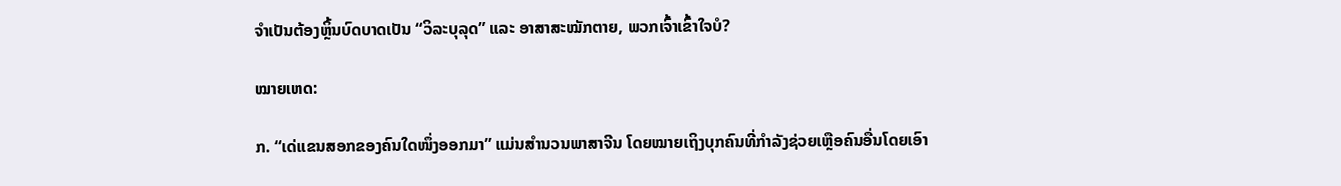ຈໍາເປັນຕ້ອງຫຼິ້ນບົດບາດເປັນ “ວິລະບຸລຸດ” ແລະ ອາສາສະໝັກຕາຍ, ພວກເຈົ້າເຂົ້າໃຈບໍ?

ໝາຍເຫດ:

ກ. “ເດ່ແຂນສອກຂອງຄົນໃດໜຶ່ງອອກມາ” ແມ່ນສຳນວນພາສາຈີນ ໂດຍໝາຍເຖິງບຸກຄົນທີ່ກຳລັງຊ່ວຍເຫຼືອຄົນອື່ນໂດຍເອົາ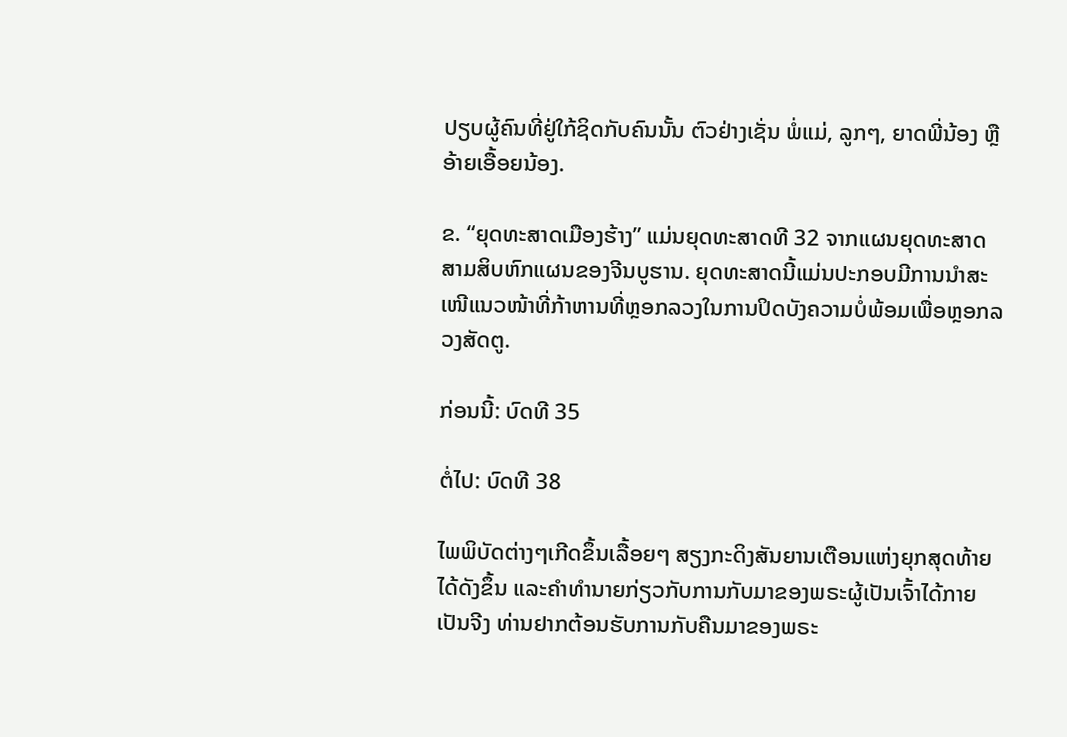ປຽບຜູ້ຄົນທີ່ຢູ່ໃກ້ຊິດກັບຄົນນັ້ນ ຕົວຢ່າງເຊັ່ນ ພໍ່ແມ່, ລູກໆ, ຍາດພີ່ນ້ອງ ຫຼື ອ້າຍເອື້ອຍນ້ອງ.

ຂ. “ຍຸດທະສາດເມືອງຮ້າງ” ແມ່ນຍຸດທະສາດທີ 32 ຈາກແຜນຍຸດທະສາດສາມສິບຫົກແຜນຂອງຈີນບູຮານ. ຍຸດທະສາດນີ້ແມ່ນປະກອບມີການນໍາສະເໜີແນວໜ້າທີ່ກ້າຫານທີ່ຫຼອກລວງໃນການປິດບັງຄວາມບໍ່ພ້ອມເພື່ອຫຼອກລວງສັດຕູ.

ກ່ອນນີ້: ບົດທີ 35

ຕໍ່ໄປ: ບົດທີ 38

ໄພພິບັດຕ່າງໆເກີດຂຶ້ນເລື້ອຍໆ ສຽງກະດິງສັນຍານເຕືອນແຫ່ງຍຸກສຸດທ້າຍໄດ້ດັງຂຶ້ນ ແລະຄໍາທໍານາຍກ່ຽວກັບການກັບມາຂອງພຣະຜູ້ເປັນເຈົ້າໄດ້ກາຍເປັນຈີງ ທ່ານຢາກຕ້ອນຮັບການກັບຄືນມາຂອງພຣະ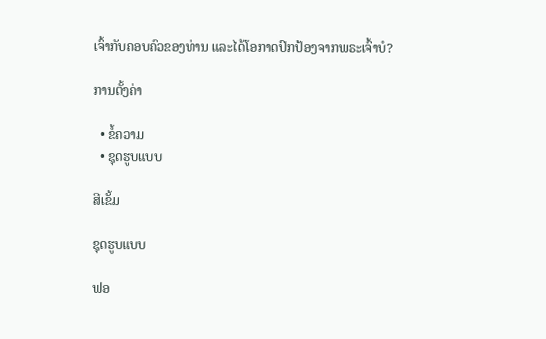ເຈົ້າກັບຄອບຄົວຂອງທ່ານ ແລະໄດ້ໂອກາດປົກປ້ອງຈາກພຣະເຈົ້າບໍ?

ການຕັ້ງຄ່າ

  • ຂໍ້ຄວາມ
  • ຊຸດຮູບແບບ

ສີເຂັ້ມ

ຊຸດຮູບແບບ

ຟອ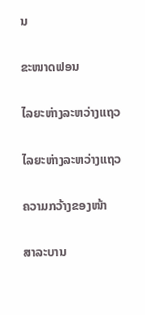ນ

ຂະໜາດຟອນ

ໄລຍະຫ່າງລະຫວ່າງແຖວ

ໄລຍະຫ່າງລະຫວ່າງແຖວ

ຄວາມກວ້າງຂອງໜ້າ

ສາລະບານ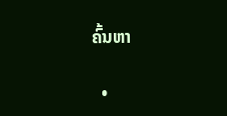ຄົ້ນຫາ

  •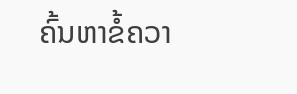ຄົ້ນຫາຂໍ້ຄວາ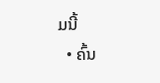ມນີ້
  • ຄົ້ນ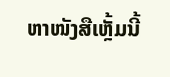ຫາໜັງສືເຫຼັ້ມນີ້